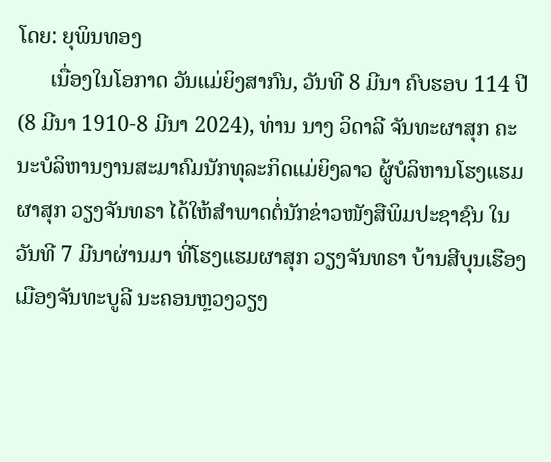ໂດຍ: ຍຸພິນທອງ
      ເນື່ອງໃນໂອກາດ ວັນແມ່ຍິງສາກົນ, ວັນທີ 8 ມີນາ ຄົບຮອບ 114 ປີ (8 ມີນາ 1910-8 ມີນາ 2024), ທ່ານ ນາງ ວິດາລີ ຈັນທະຜາສຸກ ຄະນະບໍລິຫານງານສະມາຄົມນັກທຸລະກິດແມ່ຍິງລາວ ຜູ້ບໍລິຫານໂຮງແຮມຜາສຸກ ວຽງຈັນທຣາ ໄດ້ໃຫ້ສໍາພາດຕໍ່ນັກຂ່າວໜັງສືພິມປະຊາຊົນ ໃນວັນທີ 7 ມີນາຜ່ານມາ ທີ່ໂຮງແຮມຜາສຸກ ວຽງຈັນທຣາ ບ້ານສີບຸນເຮືອງ ເມືອງຈັນທະບູລີ ນະຄອນຫຼວງວຽງ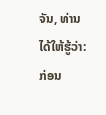ຈັນ, ທ່ານໄດ້ໃຫ້ຮູ້ວ່າ: ກ່ອນ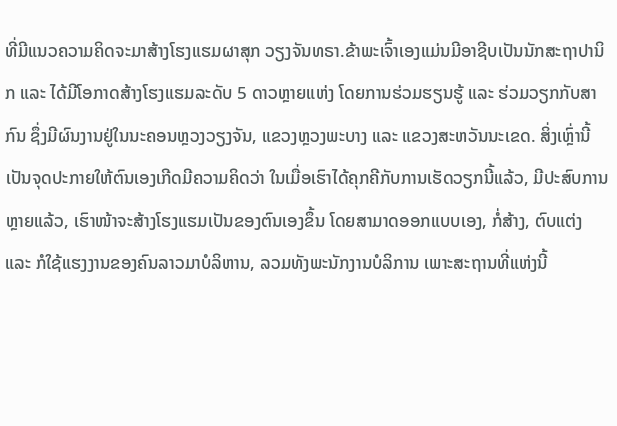ທີ່ມີແນວຄວາມຄິດຈະມາສ້າງໂຮງແຮມຜາສຸກ ວຽງຈັນທຣາ.ຂ້າພະເຈົ້າເອງແມ່ນມີອາຊີບເປັນນັກສະຖາປານິກ ແລະ ໄດ້ມີໂອກາດສ້າງໂຮງແຮມລະດັບ 5 ດາວຫຼາຍແຫ່ງ ໂດຍການຮ່ວມຮຽນຮູ້ ແລະ ຮ່ວມວຽກກັບສາກົນ ຊຶ່ງມີຜົນງານຢູ່ໃນນະຄອນຫຼວງວຽງຈັນ, ແຂວງຫຼວງພະບາງ ແລະ ແຂວງສະຫວັນນະເຂດ. ສິ່ງເຫຼົ່ານີ້ເປັນຈຸດປະກາຍໃຫ້ຕົນເອງເກີດມີຄວາມຄິດວ່າ ໃນເມື່ອເຮົາໄດ້ຄຸກຄີກັບການເຮັດວຽກນີ້ແລ້ວ, ມີປະສົບການຫຼາຍແລ້ວ, ເຮົາໜ້າຈະສ້າງໂຮງແຮມເປັນຂອງຕົນເອງຂຶ້ນ ໂດຍສາມາດອອກແບບເອງ, ກໍ່ສ້າງ, ຕົບແຕ່ງ ແລະ ກໍໃຊ້ແຮງງານຂອງຄົນລາວມາບໍລິຫານ, ລວມທັງພະນັກງານບໍລິການ ເພາະສະຖານທີ່ແຫ່ງນີ້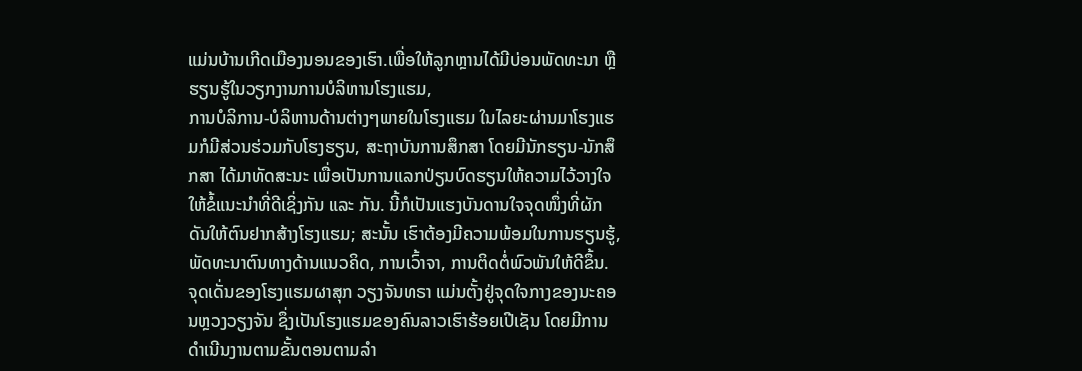ແມ່ນບ້ານເກີດເມືອງນອນຂອງເຮົາ.ເພື່ອໃຫ້ລູກຫຼານໄດ້ມີບ່ອນພັດທະນາ ຫຼື ຮຽນຮູ້ໃນວຽກງານການບໍລິຫານໂຮງແຮມ,
ການບໍລິການ-ບໍລິຫານດ້ານຕ່າງໆພາຍໃນໂຮງແຮມ ໃນໄລຍະຜ່ານມາໂຮງແຮມກໍມີສ່ວນຮ່ວມກັບໂຮງຮຽນ, ສະຖາບັນການສຶກສາ ໂດຍມີນັກຮຽນ-ນັກສຶກສາ ໄດ້ມາທັດສະນະ ເພື່ອເປັນການແລກປ່ຽນບົດຮຽນໃຫ້ຄວາມໄວ້ວາງໃຈ ໃຫ້ຂໍ້ແນະນໍາທີ່ດີເຊິ່ງກັນ ແລະ ກັນ. ນີ້ກໍເປັນແຮງບັນດານໃຈຈຸດໜຶ່ງທີ່ຜັກດັນໃຫ້ຕົນຢາກສ້າງໂຮງແຮມ; ສະນັ້ນ ເຮົາຕ້ອງມີຄວາມພ້ອມໃນການຮຽນຮູ້, ພັດທະນາຕົນທາງດ້ານແນວຄິດ, ການເວົ້າຈາ, ການຕິດຕໍ່ພົວພັນໃຫ້ດີຂຶ້ນ. ຈຸດເດັ່ນຂອງໂຮງແຮມຜາສຸກ ວຽງຈັນທຣາ ແມ່ນຕັ້ງຢູ່ຈຸດໃຈກາງຂອງນະຄອນຫຼວງວຽງຈັນ ຊຶ່ງເປັນໂຮງແຮມຂອງຄົນລາວເຮົາຮ້ອຍເປີເຊັນ ໂດຍມີການດໍາເນີນງານຕາມຂັ້ນຕອນຕາມລໍາ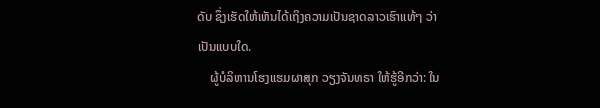ດັບ ຊຶ່ງເຮັດໃຫ້ເຫັນໄດ້ເຖິງຄວາມເປັນຊາດລາວເຮົາແທ້ໆ ວ່າເປັນແບບໃດ.
    ຜູ້ບໍລິຫານໂຮງແຮມຜາສຸກ ວຽງຈັນທຣາ ໃຫ້ຮູ້ອີກວ່າ: ໃນ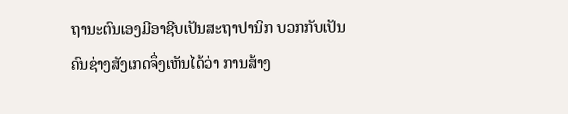ຖານະຕົນເອງມີອາຊີບເປັນສະຖາປານິກ ບວກກັບເປັນຄົນຊ່າງສັງເກດຈຶ່ງເຫັນໄດ້ວ່າ ການສ້າງ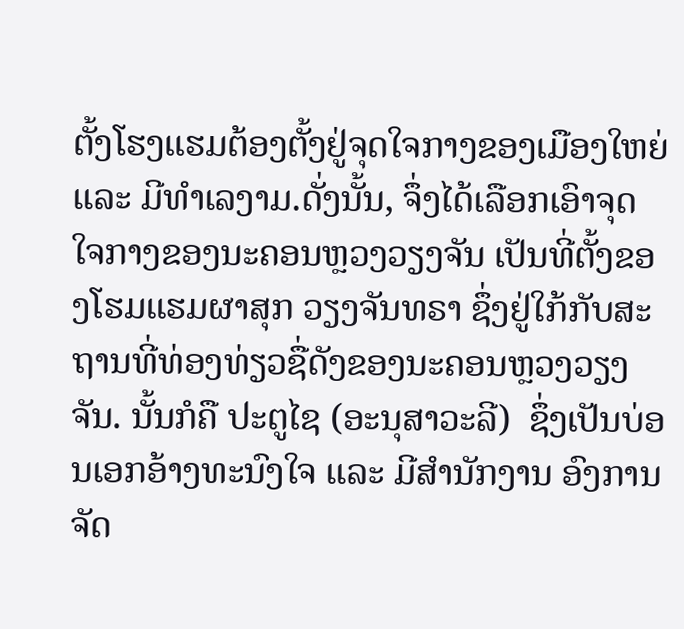ຕັ້ງໂຮງແຮມຕ້ອງຕັ້ງຢູ່ຈຸດໃຈກາງຂອງເມືອງໃຫຍ່ ແລະ ມີທຳເລງາມ.ດັ່ງນັ້ນ, ຈຶ່ງໄດ້ເລືອກເອົາຈຸດໃຈກາງຂອງນະຄອນຫຼວງວຽງຈັນ ເປັນທີ່ຕັ້ງຂອງໂຮມແຮມຜາສຸກ ວຽງຈັນທຣາ ຊຶ່ງຢູ່ໃກ້ກັບສະຖານທີ່ທ່ອງທ່ຽວຊື່ດັງຂອງນະຄອນຫຼວງວຽງຈັນ. ນັ້ນກໍຄື ປະຕູໄຊ (ອະນຸສາວະລີ)  ຊຶ່ງເປັນບ່ອນເອກອ້າງທະນົງໃຈ ແລະ ມີສໍານັກງານ ອົງການຈັດ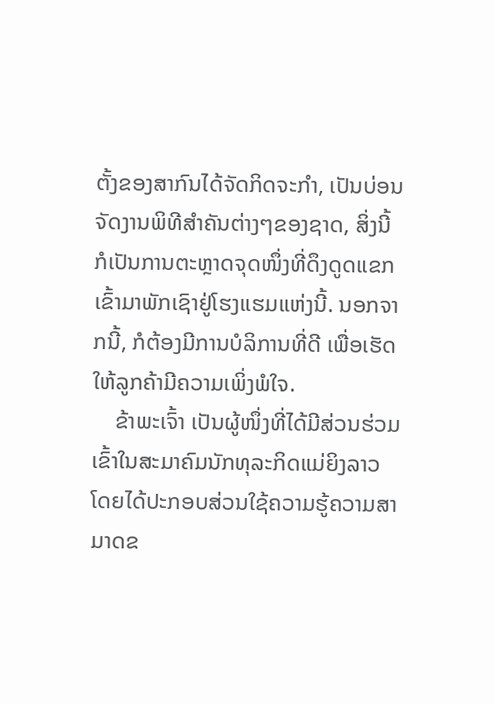ຕັ້ງຂອງສາກົນໄດ້ຈັດກິດຈະກໍາ, ເປັນບ່ອນຈັດງານພິທີສໍາຄັນຕ່າງໆຂອງຊາດ, ສິ່ງນີ້ ກໍເປັນການຕະຫຼາດຈຸດໜຶ່ງທີ່ດຶງດູດແຂກເຂົ້າມາພັກເຊົາຢູ່ໂຮງແຮມແຫ່ງນີ້. ນອກຈາກນີ້, ກໍຕ້ອງມີການບໍລິການທີ່ດີ ເພື່ອເຮັດໃຫ້ລູກຄ້າມີຄວາມເພິ່ງພໍໃຈ.
    ຂ້າພະເຈົ້າ ເປັນຜູ້ໜຶ່ງທີ່ໄດ້ມີສ່ວນຮ່ວມເຂົ້າໃນສະມາຄົມນັກທຸລະກິດແມ່ຍິງລາວ ໂດຍໄດ້ປະກອບສ່ວນໃຊ້ຄວາມຮູ້ຄວາມສາມາດຂ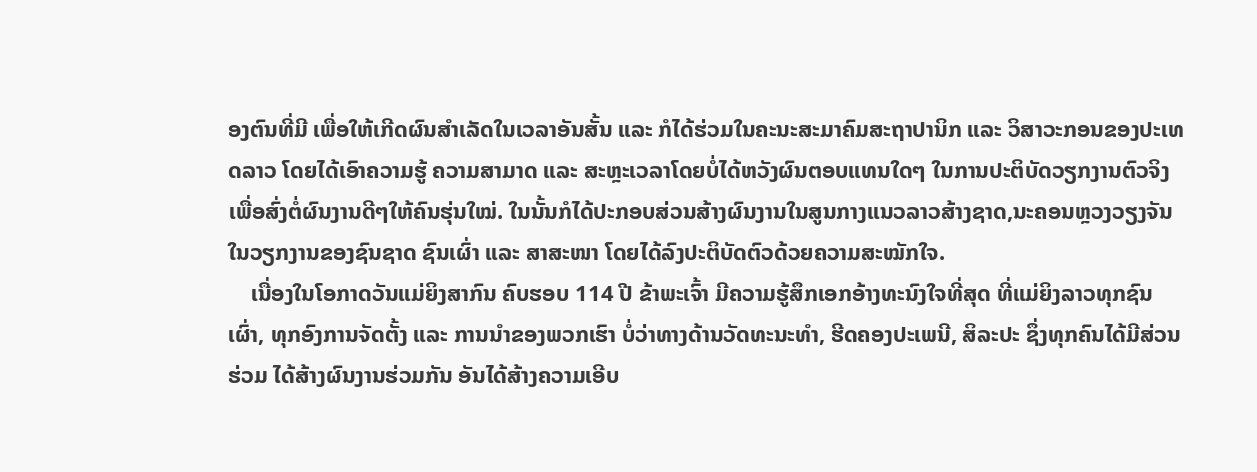ອງຕົນທີ່ມີ ເພື່ອໃຫ້ເກີດຜົນສໍາເລັດໃນເວລາອັນສັ້ນ ແລະ ກໍໄດ້ຮ່ວມໃນຄະນະສະມາຄົມສະຖາປານິກ ແລະ ວິສາວະກອນຂອງປະເທດລາວ ໂດຍໄດ້ເອົາຄວາມຮູ້ ຄວາມສາມາດ ແລະ ສະຫຼະເວລາໂດຍບໍ່ໄດ້ຫວັງຜົນຕອບແທນໃດໆ ໃນການປະຕິບັດວຽກງານຕົວຈິງເພື່ອສົ່ງຕໍ່ຜົນງານດີໆໃຫ້ຄົນຮຸ່ນໃໝ່. ໃນນັ້ນກໍໄດ້ປະກອບສ່ວນສ້າງຜົນງານໃນສູນກາງແນວລາວສ້າງຊາດ,ນະຄອນຫຼວງວຽງຈັນ ໃນວຽກງານຂອງຊົນຊາດ ຊົນເຜົ່າ ແລະ ສາສະໜາ ໂດຍໄດ້ລົງປະຕິບັດຕົວດ້ວຍຄວາມສະໝັກໃຈ.
    ເນື່ອງໃນໂອກາດວັນແມ່ຍິງສາກົນ ຄົບຮອບ 114 ປີ ຂ້າພະເຈົ້າ ມີຄວາມຮູ້ສຶກເອກອ້າງທະນົງໃຈທີ່ສຸດ ທີ່ແມ່ຍິງລາວທຸກຊົນເຜົ່າ, ທຸກອົງການຈັດຕັ້ງ ແລະ ການນໍາຂອງພວກເຮົາ ບໍ່ວ່າທາງດ້ານວັດທະນະທໍາ, ຮີດຄອງປະເພນີ, ສິລະປະ ຊຶ່ງທຸກຄົນໄດ້ມີສ່ວນຮ່ວມ ໄດ້ສ້າງຜົນງານຮ່ວມກັນ ອັນໄດ້ສ້າງຄວາມເອີບ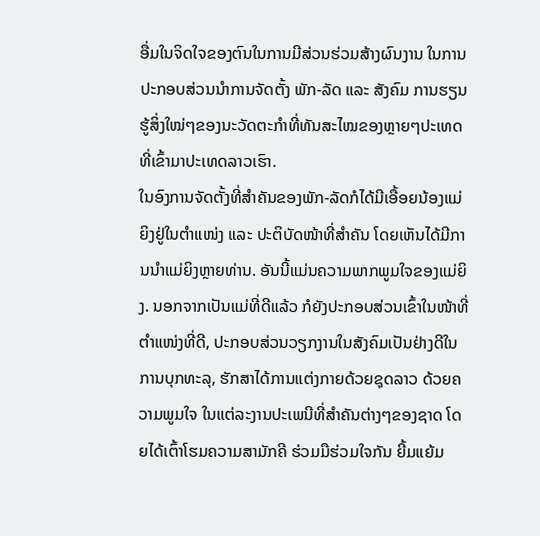ອື່ມໃນຈິດໃຈຂອງຕົນໃນການມີສ່ວນຮ່ວມສ້າງຜົນງານ ໃນການປະກອບສ່ວນນໍາການຈັດຕັ້ງ ພັກ-ລັດ ແລະ ສັງຄົມ ການຮຽນຮູ້ສິ່ງໃໝ່ໆຂອງນະວັດຕະກໍາທີ່ທັນສະໄໝຂອງຫຼາຍໆປະເທດທີ່ເຂົ້າມາປະເທດລາວເຮົາ.
ໃນອົງການຈັດຕັ້ງທີ່ສໍາຄັນຂອງພັກ-ລັດກໍໄດ້ມີເອື້ອຍນ້ອງແມ່ຍິງຢູ່ໃນຕໍາແໜ່ງ ແລະ ປະຕິບັດໜ້າທີ່ສໍາຄັນ ໂດຍເຫັນໄດ້ມີການນໍາແມ່ຍິງຫຼາຍທ່ານ. ອັນນີ້ແມ່ນຄວາມພາກພູມໃຈຂອງແມ່ຍິງ. ນອກຈາກເປັນແມ່ທີ່ດີແລ້ວ ກໍຍັງປະກອບສ່ວນເຂົ້າໃນໜ້າທີ່ຕໍາແໜ່ງທີ່ດີ, ປະກອບສ່ວນວຽກງານໃນສັງຄົມເປັນຢ່າງດີໃນການບຸກທະລຸ, ຮັກສາໄດ້ການແຕ່ງກາຍດ້ວຍຊຸດລາວ ດ້ວຍຄວາມພູມໃຈ ໃນແຕ່ລະງານປະເພນີທີ່ສໍາຄັນຕ່າງໆຂອງຊາດ ໂດຍໄດ້ເຕົ້າໂຮມຄວາມສາມັກຄີ ຮ່ວມມືຮ່ວມໃຈກັນ ຍີ້ມແຍ້ມ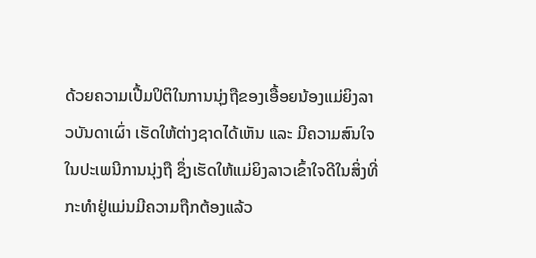ດ້ວຍຄວາມເປີ້ມປິຕິໃນການນຸ່ງຖືຂອງເອື້ອຍນ້ອງແມ່ຍິງລາວບັນດາເຜົ່າ ເຮັດໃຫ້ຕ່າງຊາດໄດ້ເຫັນ ແລະ ມີຄວາມສົນໃຈໃນປະເພນີການນຸ່ງຖື ຊຶ່ງເຮັດໃຫ້ແມ່ຍິງລາວເຂົ້າໃຈດີໃນສິ່ງທີ່ກະທໍາຢູ່ແມ່ນມີຄວາມຖືກຕ້ອງແລ້ວ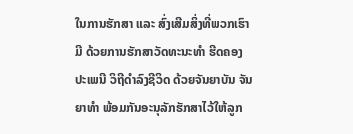ໃນການຮັກສາ ແລະ ສົ່ງເສີມສິ່ງທີ່ພວກເຮົາມີ ດ້ວຍການຮັກສາວັດທະນະທໍາ ຮີດຄອງປະເພນີ ວິຖີດໍາລົງຊີວິດ ດ້ວຍຈັນຍາບັນ ຈັນຍາທໍາ ພ້ອມກັນອະນຸລັກຮັກສາໄວ້ໃຫ້ລູກ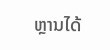ຫຼານໄດ້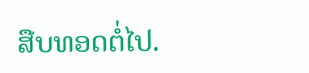ສືບທອດຕໍ່ໄປ.